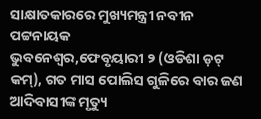ସାକ୍ଷାତକାରରେ ମୁଖ୍ୟମନ୍ତ୍ରୀ ନବୀନ ପଟ୍ଟନାୟକ
ଭୁବନେଶ୍ଵର,ଫେବୃୟାରୀ ୨ (ଓଡିଶା ଡ଼ଟ୍ କମ୍), ଗତ ମାସ ପୋଲିସ ଗୁଳିରେ ବାର ଜଣ ଆଦିବାସୀଙ୍କ ମୃତ୍ୟୁ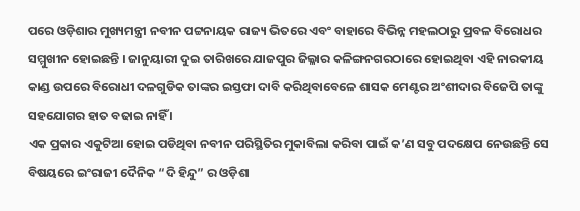ପରେ ଓଡ଼ିଶାର ମୁଖ୍ୟମନ୍ତ୍ରୀ ନବୀନ ପଟ୍ଟନାୟକ ରାଜ୍ୟ ଭିତରେ ଏବଂ ବାହାରେ ବିଭିନ୍ନ ମହଲଠାରୁ ପ୍ରବଳ ବିରୋଧର ସମ୍ମୁଖୀନ ହୋଇଛନ୍ତି । ଜାନୁୟାରୀ ଦୁଇ ତାରିଖରେ ଯାଜପୁର ଜିଲ୍ଳାର କଳିଙ୍ଗନଗରଠାରେ ହୋଇଥିବା ଏହି ନାରକୀୟ କାଣ୍ଡ ଉପରେ ବିରୋଧୀ ଦଳଗୁଡିକ ତାଙ୍କର ଇସ୍ତଫା ଦାବି କରିଥିବାବେଳେ ଶାସକ ମେଣ୍ଟର ଅଂଶୀଦାର ବିଜେପି ତାଙ୍କୁ ସହଯୋଗର ହାତ ବଢାଇ ନାହିଁ ।
ଏକ ପ୍ରକାର ଏକୁଟିଆ ହୋଇ ପଡିଥିବା ନବୀନ ପରିସ୍ଥିତିର ମୁକାବିଲା କରିବା ପାଇଁ କ’ଣ ସବୁ ପଦକ୍ଷେପ ନେଉଛନ୍ତି ସେ ବିଷୟରେ ଇଂରାଜୀ ଦୈନିକ “ଦି ହିନ୍ଦୁ” ର ଓଡ଼ିଶା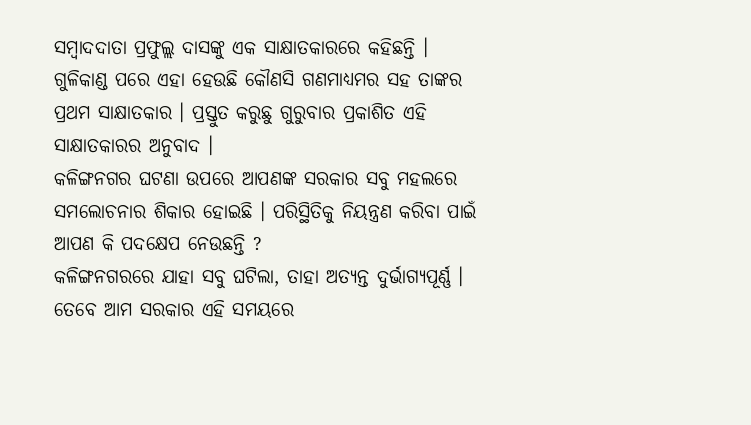ସମ୍ବାଦଦାତା ପ୍ରଫୁଲ୍ଲ ଦାସଙ୍କୁ ଏକ ସାକ୍ଷାତକାରରେ କହିଛନ୍ତି ।
ଗୁଳିକାଣ୍ଡ ପରେ ଏହା ହେଉଛି କୌଣସି ଗଣମାଧ୍ୟମର ସହ ତାଙ୍କର ପ୍ରଥମ ସାକ୍ଷାତକାର । ପ୍ରସ୍ତୁତ କରୁଛୁ ଗୁରୁବାର ପ୍ରକାଶିତ ଏହି ସାକ୍ଷାତକାରର ଅନୁବାଦ ।
କଳିଙ୍ଗନଗର ଘଟଣା ଉପରେ ଆପଣଙ୍କ ସରକାର ସବୁ ମହଲରେ ସମଲୋଚନାର ଶିକାର ହୋଇଛି । ପରିସ୍ଥିତିକୁ ନିୟନ୍ତ୍ରଣ କରିବା ପାଇଁ ଆପଣ କି ପଦକ୍ଷେପ ନେଉଛନ୍ତି ?
କଳିଙ୍ଗନଗରରେ ଯାହା ସବୁ ଘଟିଲା, ତାହା ଅତ୍ୟନ୍ତ ଦୁର୍ଭାଗ୍ୟପୂର୍ଣ୍ଣ । ତେବେ ଆମ ସରକାର ଏହି ସମୟରେ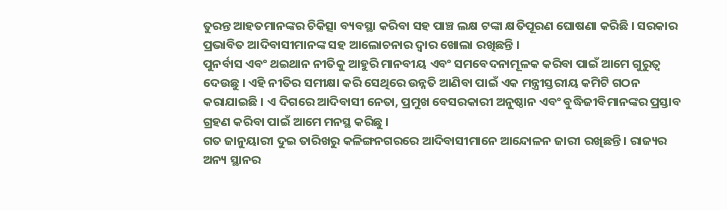ତୁରନ୍ତ ଆହତମାନଙ୍କର ଚିକିତ୍ସା ବ୍ୟବସ୍ଥା କରିବା ସହ ପାଞ୍ଚ ଲକ୍ଷ ଟଙ୍କା କ୍ଷତିପୂରଣ ଘୋଷଣା କରିଛି । ସରକାର ପ୍ରଭାବିତ ଆଦିବାସୀମାନଙ୍କ ସହ ଆଲୋଚନାର ଦ୍ୱାର ଖୋଲା ରଖିଛନ୍ତି ।
ପୁନର୍ବାସ ଏବଂ ଥଇଥାନ ନୀତିକୁ ଆହୁରି ମାନବୀୟ ଏବଂ ସମବେଦନାମୂଳକ କରିବା ପାଇଁ ଆମେ ଗୁରୁତ୍ୱ ଦେଉଛୁ । ଏହି ନୀତିର ସମୀକ୍ଷା କରି ସେଥିରେ ଉନ୍ନତି ଆଣିବା ପାଇଁ ଏକ ମନ୍ତ୍ରୀସ୍ତରୀୟ କମିଟି ଗଠନ କରାଯାଇଛି । ଏ ଦିଗରେ ଆଦିବାସୀ ନେତା, ପ୍ରମୁଖ ବେସରକାରୀ ଅନୁଷ୍ଠାନ ଏବଂ ବୁଦ୍ଧିଜୀବିମାନଙ୍କର ପ୍ରସ୍ତାବ ଗ୍ରହଣ କରିବା ପାଇଁ ଆମେ ମନସ୍ଥ କରିଛୁ ।
ଗତ ଜାନୁୟାରୀ ଦୁଇ ତାରିଖରୁ କଳିଙ୍ଗନଗରରେ ଆଦିବାସୀମାନେ ଆନ୍ଦୋଳନ ଜାରୀ ରଖିଛନ୍ତି । ରାଜ୍ୟର ଅନ୍ୟ ସ୍ଥାନର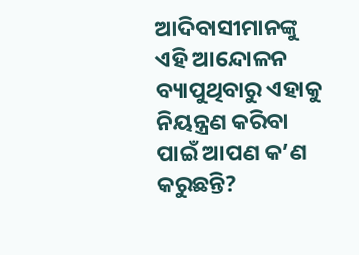ଆଦିବାସୀମାନଙ୍କୁ ଏହି ଆନ୍ଦୋଳନ ବ୍ୟାପୁଥିବାରୁ ଏହାକୁ ନିୟନ୍ତ୍ରଣ କରିବା ପାଇଁ ଆପଣ କ’ଣ କରୁଛନ୍ତି?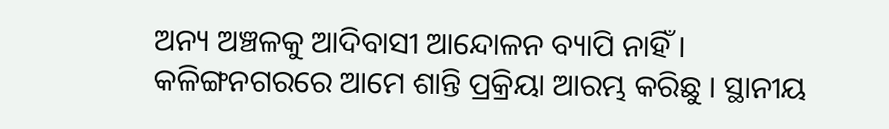ଅନ୍ୟ ଅଞ୍ଚଳକୁ ଆଦିବାସୀ ଆନ୍ଦୋଳନ ବ୍ୟାପି ନାହିଁ । କଳିଙ୍ଗନଗରରେ ଆମେ ଶାନ୍ତି ପ୍ରକ୍ରିୟା ଆରମ୍ଭ କରିଛୁ । ସ୍ଥାନୀୟ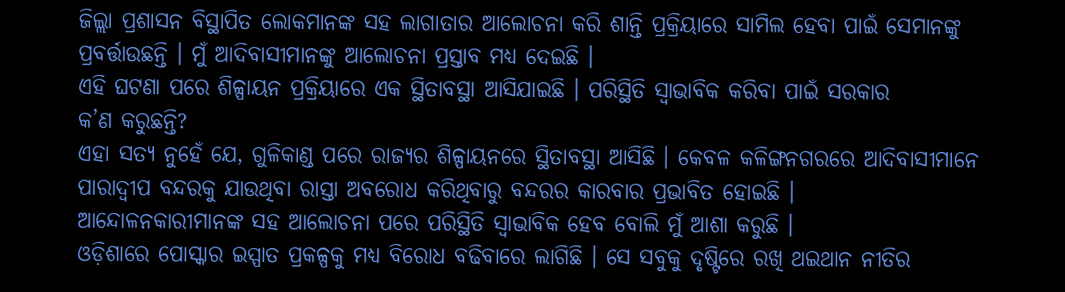ଜିଲ୍ଲା ପ୍ରଶାସନ ବିସ୍ଥାପିତ ଲୋକମାନଙ୍କ ସହ ଲାଗାତାର ଆଲୋଚନା କରି ଶାନ୍ତି ପ୍ରକ୍ରିୟାରେ ସାମିଲ ହେବା ପାଇଁ ସେମାନଙ୍କୁ ପ୍ରବର୍ତ୍ତାଉଛନ୍ତି । ମୁଁ ଆଦିବାସୀମାନଙ୍କୁ ଆଲୋଚନା ପ୍ରସ୍ତାବ ମଧ୍ୟ ଦେଇଛି ।
ଏହି ଘଟଣା ପରେ ଶିଳ୍ପାୟନ ପ୍ରକ୍ରିୟାରେ ଏକ ସ୍ଥିତାବସ୍ଥା ଆସିଯାଇଛି । ପରିସ୍ଥିତି ସ୍ୱାଭାବିକ କରିବା ପାଇଁ ସରକାର
କ’ଣ କରୁଛନ୍ତି?
ଏହା ସତ୍ୟ ନୁହେଁ ଯେ, ଗୁଳିକାଣ୍ଡ ପରେ ରାଜ୍ୟର ଶିଳ୍ପାୟନରେ ସ୍ଥିତାବସ୍ଥା ଆସିଛି । କେବଳ କଳିଙ୍ଗନଗରରେ ଆଦିବାସୀମାନେ ପାରାଦ୍ୱୀପ ବନ୍ଦରକୁ ଯାଉଥିବା ରାସ୍ତା ଅବରୋଧ କରିଥିବାରୁ ବନ୍ଦରର କାରବାର ପ୍ରଭାବିତ ହୋଇଛି ।
ଆନ୍ଦୋଳନକାରୀମାନଙ୍କ ସହ ଆଲୋଚନା ପରେ ପରିସ୍ଥିତି ସ୍ୱାଭାବିକ ହେବ ବୋଲି ମୁଁ ଆଶା କରୁଛି ।
ଓଡ଼ିଶାରେ ପୋସ୍କାର ଇସ୍ପାତ ପ୍ରକଳ୍ପକୁ ମଧ୍ୟ ବିରୋଧ ବଢିବାରେ ଲାଗିଛି । ସେ ସବୁକୁ ଦୃଷ୍ଟିରେ ରଖି ଥଇଥାନ ନୀତିର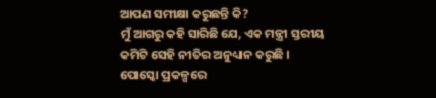ଆପଣ ସମୀକ୍ଷା କରୁଛନ୍ତି କି?
ମୁଁ ଆଗରୁ କହି ସାରିଛି ଯେ, ଏକ ମନ୍ତ୍ରୀ ସ୍ତରୀୟ କମିଟି ସେହି ନୀତିର ଅନୁଧ୍ୟାନ କରୁଛି । ପୋସ୍କୋ ପ୍ରକଳ୍ପରେ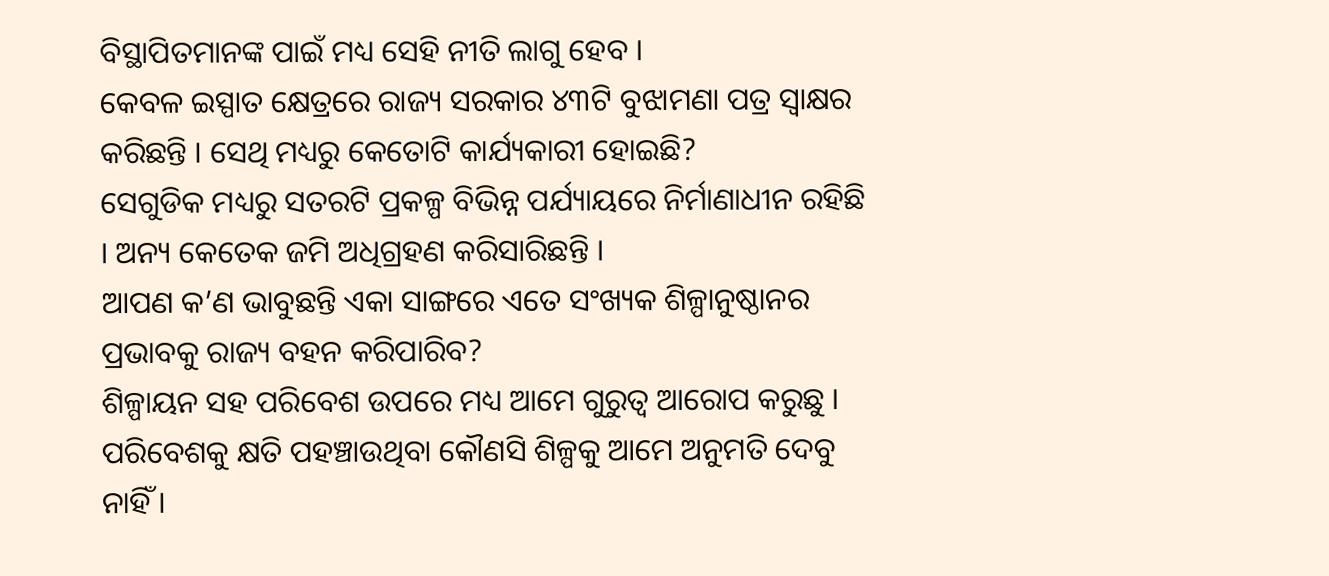ବିସ୍ଥାପିତମାନଙ୍କ ପାଇଁ ମଧ୍ୟ ସେହି ନୀତି ଲାଗୁ ହେବ ।
କେବଳ ଇସ୍ପାତ କ୍ଷେତ୍ରରେ ରାଜ୍ୟ ସରକାର ୪୩ଟି ବୁଝାମଣା ପତ୍ର ସ୍ୱାକ୍ଷର କରିଛନ୍ତି । ସେଥି ମଧ୍ୟରୁ କେତୋଟି କାର୍ଯ୍ୟକାରୀ ହୋଇଛି?
ସେଗୁଡିକ ମଧ୍ୟରୁ ସତରଟି ପ୍ରକଳ୍ପ ବିଭିନ୍ନ ପର୍ଯ୍ୟାୟରେ ନିର୍ମାଣାଧୀନ ରହିଛି । ଅନ୍ୟ କେତେକ ଜମି ଅଧିଗ୍ରହଣ କରିସାରିଛନ୍ତି ।
ଆପଣ କ’ଣ ଭାବୁଛନ୍ତି ଏକା ସାଙ୍ଗରେ ଏତେ ସଂଖ୍ୟକ ଶିଳ୍ପାନୁଷ୍ଠାନର ପ୍ରଭାବକୁ ରାଜ୍ୟ ବହନ କରିପାରିବ?
ଶିଳ୍ପାୟନ ସହ ପରିବେଶ ଉପରେ ମଧ୍ୟ ଆମେ ଗୁରୁତ୍ୱ ଆରୋପ କରୁଛୁ । ପରିବେଶକୁ କ୍ଷତି ପହଞ୍ଚାଉଥିବା କୌଣସି ଶିଳ୍ପକୁ ଆମେ ଅନୁମତି ଦେବୁ ନାହିଁ ।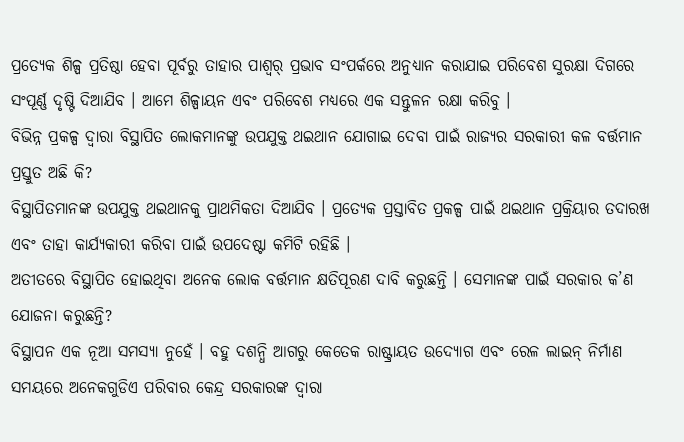ପ୍ରତ୍ୟେକ ଶିଳ୍ପ ପ୍ରତିଷ୍ଠା ହେବା ପୂର୍ବରୁ ତାହାର ପାଶ୍ୱର୍ ପ୍ରଭାବ ସଂପର୍କରେ ଅନୁଧ୍ୟାନ କରାଯାଇ ପରିବେଶ ସୁରକ୍ଷା ଦିଗରେ ସଂପୂର୍ଣ୍ଣ ଦୃଷ୍ଟି ଦିଆଯିବ । ଆମେ ଶିଳ୍ପାୟନ ଏବଂ ପରିବେଶ ମଧ୍ୟରେ ଏକ ସନ୍ତୁଳନ ରକ୍ଷା କରିବୁ ।
ବିଭିନ୍ନ ପ୍ରକଳ୍ପ ଦ୍ୱାରା ବିସ୍ଥାପିତ ଲୋକମାନଙ୍କୁ ଉପଯୁକ୍ତ ଥଇଥାନ ଯୋଗାଇ ଦେବା ପାଇଁ ରାଜ୍ୟର ସରକାରୀ କଳ ବର୍ତ୍ତମାନ ପ୍ରସ୍ତୁତ ଅଛି କି?
ବିସ୍ଥାପିତମାନଙ୍କ ଉପଯୁକ୍ତ ଥଇଥାନକୁ ପ୍ରାଥମିକତା ଦିଆଯିବ । ପ୍ରତ୍ୟେକ ପ୍ରସ୍ତାବିତ ପ୍ରକଳ୍ପ ପାଇଁ ଥଇଥାନ ପ୍ରକ୍ରିୟାର ତଦାରଖ ଏବଂ ତାହା କାର୍ଯ୍ୟକାରୀ କରିବା ପାଇଁ ଉପଦେଷ୍ଟା କମିଟି ରହିଛି ।
ଅତୀତରେ ବିସ୍ଥାପିତ ହୋଇଥିବା ଅନେକ ଲୋକ ବର୍ତ୍ତମାନ କ୍ଷତିପୂରଣ ଦାବି କରୁଛନ୍ତି । ସେମାନଙ୍କ ପାଇଁ ସରକାର କ’ଣ ଯୋଜନା କରୁଛନ୍ତି?
ବିସ୍ଥାପନ ଏକ ନୂଆ ସମସ୍ୟା ନୁହେଁ । ବହୁ ଦଶନ୍ଧି ଆଗରୁ କେତେକ ରାଷ୍ଟ୍ରାୟତ ଉଦ୍ୟୋଗ ଏବଂ ରେଳ ଲାଇନ୍ ନିର୍ମାଣ ସମୟରେ ଅନେକଗୁଡିଏ ପରିବାର କେନ୍ଦ୍ର ସରକାରଙ୍କ ଦ୍ୱାରା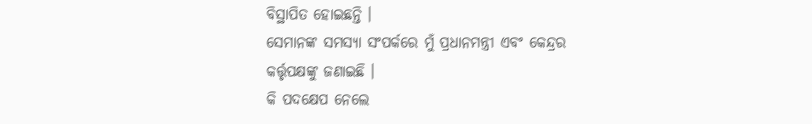ବିସ୍ଥାପିତ ହୋଇଛନ୍ତି ।
ସେମାନଙ୍କ ସମସ୍ୟା ସଂପର୍କରେ ମୁଁ ପ୍ରଧାନମନ୍ତ୍ରୀ ଏବଂ କେନ୍ଦ୍ରର କର୍ତ୍ତୃପକ୍ଷଙ୍କୁ ଜଣାଇଛି ।
କି ପଦକ୍ଷେପ ନେଲେ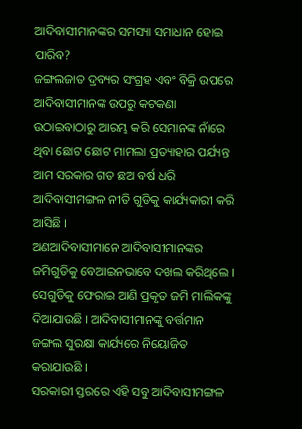ଆଦିବାସୀମାନଙ୍କର ସମସ୍ୟା ସମାଧାନ ହୋଇ ପାରିବ?
ଜଙ୍ଗଲଜାତ ଦ୍ରବ୍ୟର ସଂଗ୍ରହ ଏବଂ ବିକ୍ରି ଉପରେ ଆଦିବାସୀମାନଙ୍କ ଉପରୁ କଟକଣା ଉଠାଇବାଠାରୁ ଆରମ୍ଭ କରି ସେମାନଙ୍କ ନାଁରେ ଥିବା ଛୋଟ ଛୋଟ ମାମଲା ପ୍ରତ୍ୟାହାର ପର୍ଯ୍ୟନ୍ତ ଆମ ସରକାର ଗତ ଛଅ ବର୍ଷ ଧରି ଆଦିବାସୀମଙ୍ଗଳ ନୀତି ଗୁଡିକୁ କାର୍ଯ୍ୟକାରୀ କରି ଆସିଛି ।
ଅଣଆଦିବାସୀମାନେ ଆଦିବାସୀମାନଙ୍କର ଜମିଗୁଡିକୁ ବେଆଇନଭାବେ ଦଖଲ କରିଥିଲେ । ସେଗୁଡିକୁ ଫେରାଇ ଆଣି ପ୍ରକୃତ ଜମି ମାଲିକଙ୍କୁ ଦିଆଯାଉଛି । ଆଦିବାସୀମାନଙ୍କୁ ବର୍ତ୍ତମାନ ଜଙ୍ଗଲ ସୁରକ୍ଷା କାର୍ଯ୍ୟରେ ନିୟୋଜିତ କରାଯାଉଛି ।
ସରକାରୀ ସ୍ତରରେ ଏହି ସବୁ ଆଦିବାସୀମଙ୍ଗଳ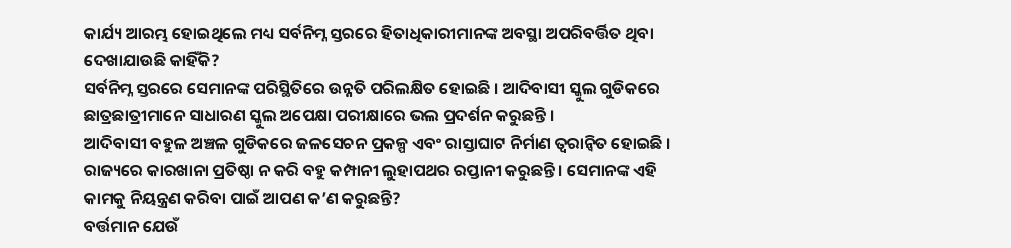କାର୍ଯ୍ୟ ଆରମ୍ଭ ହୋଇଥିଲେ ମଧ୍ୟ ସର୍ବନିମ୍ନ ସ୍ତରରେ ହିତାଧିକାରୀମାନଙ୍କ ଅବସ୍ଥା ଅପରିବର୍ତ୍ତିତ ଥିବା ଦେଖାଯାଉଛି କାହିଁକି?
ସର୍ବନିମ୍ନ ସ୍ତରରେ ସେମାନଙ୍କ ପରିସ୍ଥିତିରେ ଉନ୍ନତି ପରିଲକ୍ଷିତ ହୋଇଛି । ଆଦିବାସୀ ସ୍କୁଲ ଗୁଡିକରେ ଛାତ୍ରଛାତ୍ରୀମାନେ ସାଧାରଣ ସ୍କୁଲ ଅପେକ୍ଷା ପରୀକ୍ଷାରେ ଭଲ ପ୍ରଦର୍ଶନ କରୁଛନ୍ତି ।
ଆଦିବାସୀ ବହୁଳ ଅଞ୍ଚଳ ଗୁଡିକରେ ଜଳସେଚନ ପ୍ରକଳ୍ପ ଏବଂ ରାସ୍ତାଘାଟ ନିର୍ମାଣ ତ୍ୱରାନ୍ୱିତ ହୋଇଛି ।
ରାଜ୍ୟରେ କାରଖାନା ପ୍ରତିଷ୍ଠା ନ କରି ବହୁ କମ୍ପାନୀ ଲୁହାପଥର ରପ୍ତାନୀ କରୁଛନ୍ତି । ସେମାନଙ୍କ ଏହି କାମକୁ ନିୟନ୍ତ୍ରଣ କରିବା ପାଇଁ ଆପଣ କ’ଣ କରୁଛନ୍ତି?
ବର୍ତ୍ତମାନ ଯେଉଁ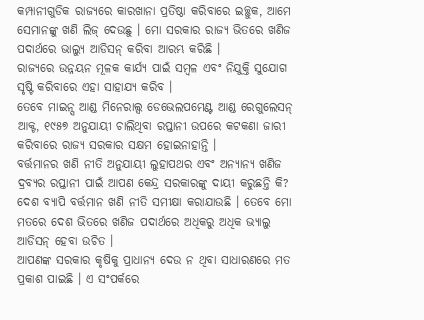କମ୍ପାନୀଗୁଡିକ ରାଜ୍ୟରେ କାରଖାନା ପ୍ରତିଷ୍ଠା କରିବାରେ ଇଚ୍ଛୁକ, ଆମେ ସେମାନଙ୍କୁ ଖଣି ଲିଜ୍ ଦେଉଛୁ । ମୋ ସରକାର ରାଜ୍ୟ ଭିତରେ ଖଣିଜ ପଦାର୍ଥରେ ଭାଲ୍ୟୁ ଆଡିସନ୍ କରିବା ଆରମ୍ଭ କରିଛି ।
ରାଜ୍ୟରେ ଉନ୍ନୟନ ମୂଳକ କାର୍ଯ୍ୟ ପାଇଁ ସମ୍ବଳ ଏବଂ ନିଯୁକ୍ତି ସୁଯୋଗ ସୃଷ୍ଟି କରିବାରେ ଏହା ସାହାଯ୍ୟ କରିବ ।
ତେବେ ମାଇନ୍ସ ଆଣ୍ଡ ମିନେରାଲ୍ସ ଡେଭେଲପମେଣ୍ଟ ଆଣ୍ଡ ରେଗୁଲେସନ୍ ଆକ୍ଟ, ୧୯୫୭ ଅନୁଯାୟୀ ଚାଲିଥିବା ରପ୍ତାନୀ ଉପରେ କଟକଣା ଜାରୀ କରିବାରେ ରାଜ୍ୟ ସରକାର ସକ୍ଷମ ହୋଇନାହାନ୍ତି ।
ବର୍ତ୍ତମାନର ଖଣି ନୀତି ଅନୁଯାୟୀ ଲୁହାପଥର ଏବଂ ଅନ୍ୟାନ୍ୟ ଖଣିଜ ଦ୍ରବ୍ୟର ରପ୍ତାନୀ ପାଇଁ ଆପଣ କେନ୍ଦ୍ର ସରକାରଙ୍କୁ ଦାୟୀ କରୁଛନ୍ତି କି?
ଦେଶ ବ୍ୟାପି ବର୍ତ୍ତମାନ ଖଣି ନୀତି ସମୀକ୍ଷା କରାଯାଉଛି । ତେବେ ମୋ ମତରେ ଦେଶ ଭିତରେ ଖଣିଜ ପଦାର୍ଥରେ ଅଧିକରୁ ଅଧିକ ଭ୍ୟାଲୁ ଆଡିସନ୍ ହେବା ଉଚିତ ।
ଆପଣଙ୍କ ସରକାର କୃଷିକୁ ପ୍ରାଧାନ୍ୟ ଦେଉ ନ ଥିବା ସାଧାରଣରେ ମତ ପ୍ରକାଶ ପାଇଛି । ଏ ସଂପର୍କରେ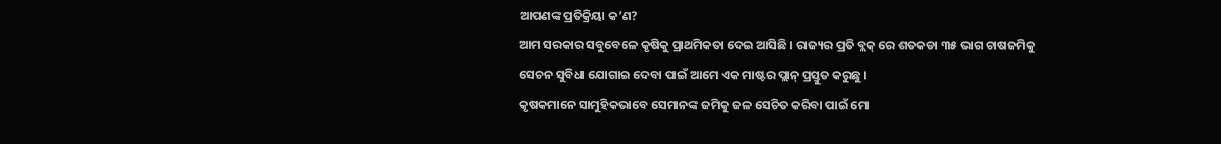ଆପଣଙ୍କ ପ୍ରତିକ୍ରିୟା କ’ଣ?
ଆମ ସରକାର ସବୁବେଳେ କୃଷିକୁ ପ୍ରାଥମିକତା ଦେଇ ଆସିଛି । ରାଜ୍ୟର ପ୍ରତି ବ୍ଲକ୍ ରେ ଶତକଡା ୩୫ ଭାଗ ଚାଷଜମିକୁ ସେଚନ ସୁବିଧା ଯୋଗାଇ ଦେବା ପାଇଁ ଆମେ ଏକ ମାଷ୍ଟର ପ୍ଲାନ୍ ପ୍ରସ୍ତୁତ କରୁଛୁ ।
କୃଷକମାନେ ସାମୁହିକଭାବେ ସେମାନଙ୍କ ଜମିକୁ ଜଳ ସେଚିତ କରିବା ପାଇଁ ମୋ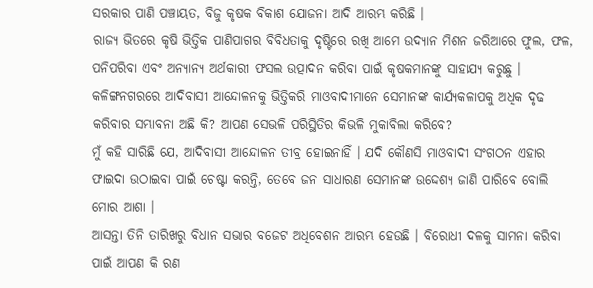ସରକାର ପାଣି ପଞ୍ଚାୟତ, ବିଜୁ କୃଷକ ବିକାଶ ଯୋଜନା ଆଦି ଆରମ୍ଭ କରିଛି ।
ରାଜ୍ୟ ଭିତରେ କୃଷି ଭିତ୍ତିକ ପାଣିପାଗର ବିବିଧତାକୁ ଦୃଷ୍ଟିରେ ରଖି ଆମେ ଉଦ୍ୟାନ ମିଶନ ଜରିଆରେ ଫୁଲ, ଫଳ, ପନିପରିବା ଏବଂ ଅନ୍ୟାନ୍ୟ ଅର୍ଥକାରୀ ଫସଲ ଉତ୍ପାଦନ କରିବା ପାଇଁ କୃଷକମାନଙ୍କୁ ସାହାଯ୍ୟ କରୁଛୁ ।
କଳିଙ୍ଗନଗରରେ ଆଦିବାସୀ ଆନ୍ଦୋଳନକୁ ଭିତ୍ତିକରି ମାଓବାଦୀମାନେ ସେମାନଙ୍କ କାର୍ଯ୍ୟକଳାପକୁ ଅଧିକ ଦୃଢ କରିବାର ସମ୍ଭାବନା ଅଛି କି? ଆପଣ ସେଭଳି ପରିସ୍ଥିତିର କିଭଳି ମୁକାବିଲା କରିବେ?
ମୁଁ କହି ସାରିଛି ଯେ, ଆଦିବାସୀ ଆନ୍ଦୋଳନ ତୀବ୍ର ହୋଇନାହିଁ । ଯଦି କୌଣସି ମାଓବାଦୀ ସଂଗଠନ ଏହାର ଫାଇଦା ଉଠାଇବା ପାଇଁ ଚେଷ୍ଟା କରନ୍ତି, ତେବେ ଜନ ସାଧାରଣ ସେମାନଙ୍କ ଉଦ୍ଦେଶ୍ୟ ଜାଣି ପାରିବେ ବୋଲି ମୋର ଆଶା ।
ଆସନ୍ତା ତିନି ତାରିଖରୁ ବିଧାନ ସଭାର ବଜେଟ ଅଧିବେଶନ ଆରମ୍ଭ ହେଉଛି । ବିରୋଧୀ ଦଳକୁ ସାମନା କରିବା ପାଇଁ ଆପଣ କି ରଣ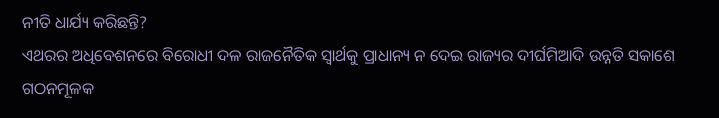ନୀତି ଧାର୍ଯ୍ୟ କରିଛନ୍ତି?
ଏଥରର ଅଧିବେଶନରେ ବିରୋଧୀ ଦଳ ରାଜନୈତିକ ସ୍ୱାର୍ଥକୁ ପ୍ରାଧାନ୍ୟ ନ ଦେଇ ରାଜ୍ୟର ଦୀର୍ଘମିଆଦି ଉନ୍ନତି ସକାଶେ ଗଠନମୂଳକ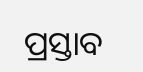ପ୍ରସ୍ତାବ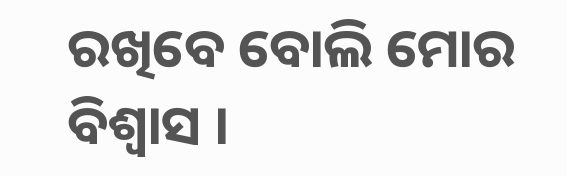ରଖିବେ ବୋଲି ମୋର ବିଶ୍ୱାସ ।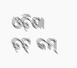ଓଡ଼ିଶା ଡ଼ଟ୍ କମ୍